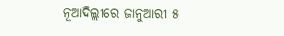ନୂଆଦିଲ୍ଲୀରେ ଜାନୁଆରୀ ୫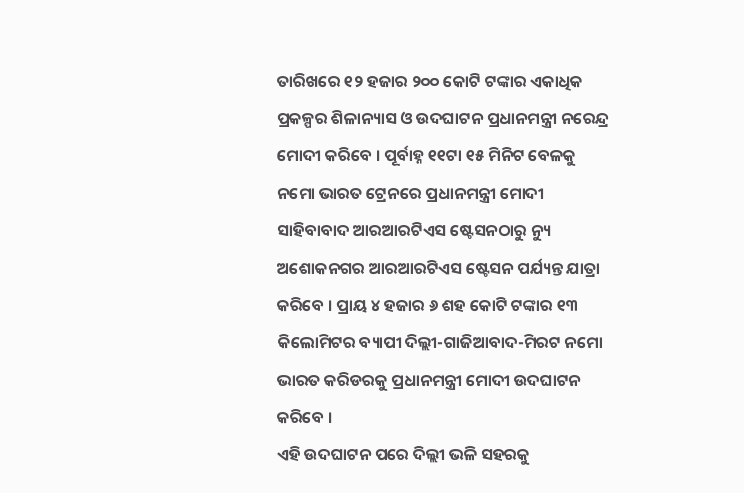ତାରିଖରେ ୧୨ ହଜାର ୨୦୦ କୋଟି ଟଙ୍କାର ଏକାଧିକ ପ୍ରକଳ୍ପର ଶିଳାନ୍ୟାସ ଓ ଉଦଘାଟନ ପ୍ରଧାନମନ୍ତ୍ରୀ ନରେନ୍ଦ୍ର ମୋଦୀ କରିବେ । ପୂର୍ବାହ୍ନ ୧୧ଟା ୧୫ ମିନିଟ ବେଳକୁ ନମୋ ଭାରତ ଟ୍ରେନରେ ପ୍ରଧାନମନ୍ତ୍ରୀ ମୋଦୀ ସାହିବାବାଦ ଆରଆରଟିଏସ ଷ୍ଟେସନଠାରୁ ନ୍ୟୁ ଅଶୋକନଗର ଆରଆରଟିଏସ ଷ୍ଟେସନ ପର୍ଯ୍ୟନ୍ତ ଯାତ୍ରା କରିବେ । ପ୍ରାୟ ୪ ହଜାର ୬ ଶହ କୋଟି ଟଙ୍କାର ୧୩ କିଲୋମିଟର ବ୍ୟାପୀ ଦିଲ୍ଲୀ-ଗାଜିଆବାଦ-ମିରଟ ନମୋ ଭାରତ କରିଡରକୁ ପ୍ରଧାନମନ୍ତ୍ରୀ ମୋଦୀ ଉଦଘାଟନ କରିବେ ।
ଏହି ଉଦଘାଟନ ପରେ ଦିଲ୍ଲୀ ଭଳି ସହରକୁ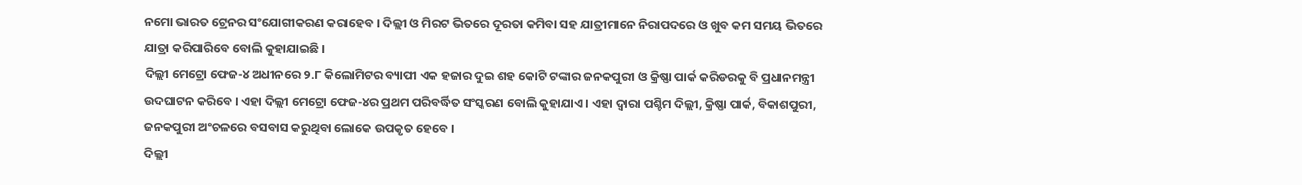ନମୋ ଭାରତ ଟ୍ରେନର ସଂଯୋଗୀକରଣ କରାହେବ । ଦିଲ୍ଲୀ ଓ ମିରଟ ଭିତରେ ଦୂରତା କମିବା ସହ ଯାତ୍ରୀମାନେ ନିରାପଦରେ ଓ ଖୁବ କମ ସମୟ ଭିତରେ ଯାତ୍ରା କରିପାରିବେ ବୋଲି କୁହାଯାଇଛି ।
ଦିଲ୍ଲୀ ମେଟ୍ରୋ ଫେଜ-୪ ଅଧୀନରେ ୨.୮ କିଲୋମିଟର ବ୍ୟାପୀ ଏକ ହଜାର ଦୁଇ ଶହ କୋଟି ଟଙ୍କାର ଜନକପୁରୀ ଓ କ୍ରିଷ୍ଣା ପାର୍କ କରିଡରକୁ ବି ପ୍ରଧାନମନ୍ତ୍ରୀ ଉଦଘାଟନ କରିବେ । ଏହା ଦିଲ୍ଲୀ ମେଟ୍ରୋ ଫେଜ-୪ର ପ୍ରଥମ ପରିବର୍ଦ୍ଧିତ ସଂସ୍କରଣ ବୋଲି କୁହାଯାଏ । ଏହା ଦ୍ୱାରା ପଶ୍ଚିମ ଦିଲ୍ଲୀ, କ୍ରିଷ୍ଣା ପାର୍କ, ବିକାଶପୁରୀ, ଜନକପୁରୀ ଅଂଚଳରେ ବସବାସ କରୁଥିବା ଲୋକେ ଉପକୃତ ହେବେ ।
ଦିଲ୍ଲୀ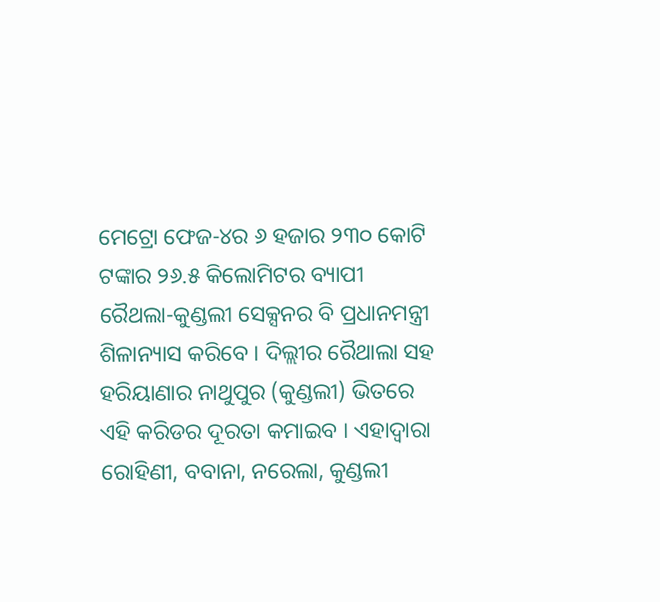ମେଟ୍ରୋ ଫେଜ-୪ର ୬ ହଜାର ୨୩୦ କୋଟି ଟଙ୍କାର ୨୬.୫ କିଲୋମିଟର ବ୍ୟାପୀ ରୈଥଲା-କୁଣ୍ଡଲୀ ସେକ୍ସନର ବି ପ୍ରଧାନମନ୍ତ୍ରୀ ଶିଳାନ୍ୟାସ କରିବେ । ଦିଲ୍ଲୀର ରୈଥାଲା ସହ ହରିୟାଣାର ନାଥୁପୁର (କୁଣ୍ଡଲୀ) ଭିତରେ ଏହି କରିଡର ଦୂରତା କମାଇବ । ଏହାଦ୍ୱାରା ରୋହିଣୀ, ବବାନା, ନରେଲା, କୁଣ୍ଡଲୀ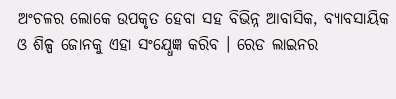ଅଂଚଳର ଲୋକେ ଉପକୃତ ହେବା ସହ ବିଭିନ୍ନ ଆବାସିକ, ବ୍ୟାବସାୟିକ ଓ ଶିଳ୍ପ ଜୋନକୁ ଏହା ସଂଯ୍ଧେଜ୍ଞ କରିବ । ରେଡ ଲାଇନର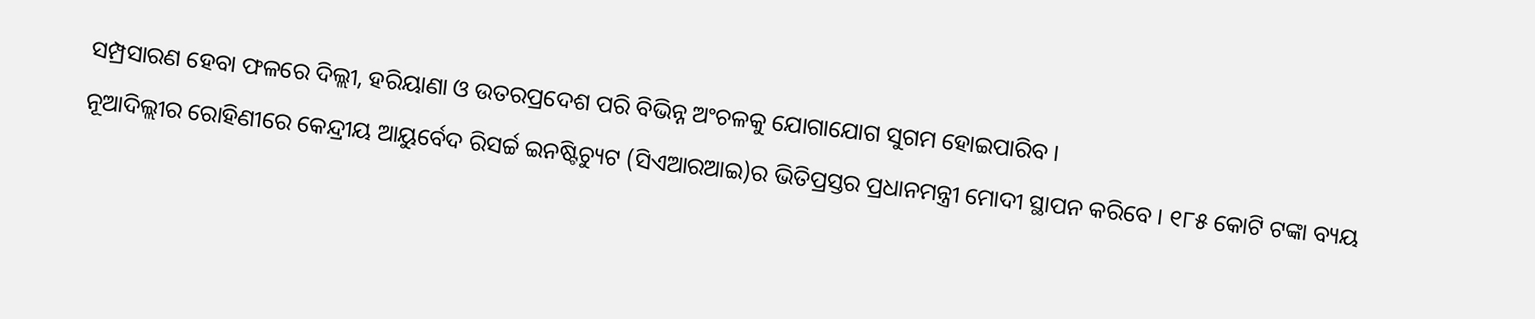ସମ୍ପ୍ରସାରଣ ହେବା ଫଳରେ ଦିଲ୍ଲୀ, ହରିୟାଣା ଓ ଉତରପ୍ରଦେଶ ପରି ବିଭିନ୍ନ ଅଂଚଳକୁ ଯୋଗାଯୋଗ ସୁଗମ ହୋଇପାରିବ ।
ନୂଆଦିଲ୍ଲୀର ରୋହିଣୀରେ କେନ୍ଦ୍ରୀୟ ଆୟୁର୍ବେଦ ରିସର୍ଚ୍ଚ ଇନଷ୍ଟିଚ୍ୟୁଟ (ସିଏଆରଆଇ)ର ଭିତିପ୍ରସ୍ତର ପ୍ରଧାନମନ୍ତ୍ରୀ ମୋଦୀ ସ୍ଥାପନ କରିବେ । ୧୮୫ କୋଟି ଟଙ୍କା ବ୍ୟୟ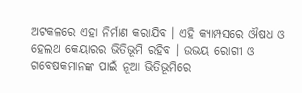ଅଟକଳରେ ଏହା ନିର୍ମାଣ କରାଯିବ । ଏହି କ୍ୟାମ୍ପସରେ ଔଷଧ ଓ ହେଲଥ କେୟାରର ଭିତିଭୂମି ରହିବ । ଉଭୟ ରୋଗୀ ଓ ଗବେଷକମାନଙ୍କ ପାଇଁ ନୂଆ ଭିତିଭୂମିରେ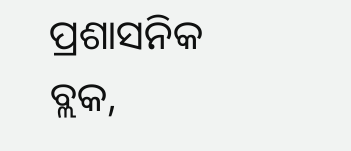ପ୍ରଶାସନିକ ବ୍ଲକ,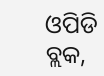ଓପିଡି ବ୍ଲକ,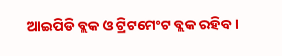ଆଇପିଡି ବ୍ଲକ ଓ ଟ୍ରିଟମେଂଟ ବ୍ଲକ ରହିବ ।